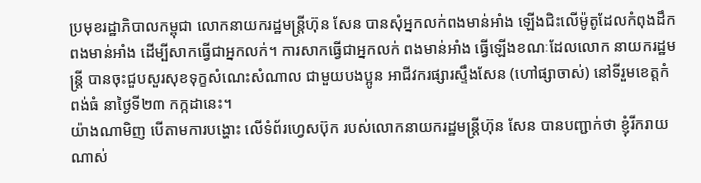ប្រមុខរដ្ឋាភិបាលកម្ពុជា លោកនាយករដ្ឋមន្ត្រីហ៊ុន សែន បានសុំអ្នកលក់ពងមាន់អាំង ឡើងជិះលើម៉ូតូដែលកំពុងដឹកពងមាន់អាំង ដើម្បីសាកធ្វើជាអ្នកលក់។ ការសាកធ្វើជាអ្នកលក់ ពងមាន់អាំង ធ្វើឡើងខណៈដែលលោក នាយករដ្ឋមន្ត្រី បានចុះជួបសួរសុខទុក្ខសំណេះសំណាល ជាមួយបងប្អូន អាជីវករផ្សារស្ទឹងសែន (ហៅផ្សាចាស់) នៅទីរួមខេត្តកំពង់ធំ នាថ្ងៃទី២៣ កក្កដានេះ។
យ៉ាងណាមិញ បើតាមការបង្ហោះ លើទំព័រហ្វេសប៊ុក របស់លោកនាយករដ្ឋមន្ត្រីហ៊ុន សែន បានបញ្ជាក់ថា ខ្ញុំរីករាយណាស់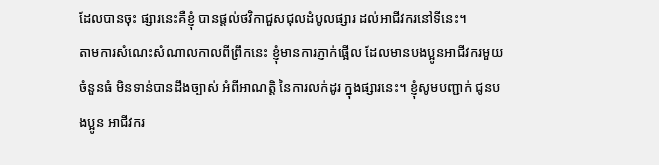ដែលបានចុះ ផ្សារនេះគឺខ្ញុំ បានផ្តល់ថវិកាជួសជុលដំបូលផ្សារ ដល់អាជីវករនៅទីនេះ។
តាមការសំណេះសំណាលកាលពីព្រឹកនេះ ខ្ញុំមានការភ្ញាក់ផ្អើល ដែលមានបងប្អូនអាជីវករមួយចំនួនធំ មិនទាន់បានដឹងច្បាស់ អំពីអាណត្តិ នៃការលក់ដូរ ក្នុងផ្សារនេះ។ ខ្ញុំសូមបញ្ជាក់ ជូនបងប្អូន អាជីវករ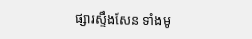ផ្សារស្ទឹងសែន ទាំងមូ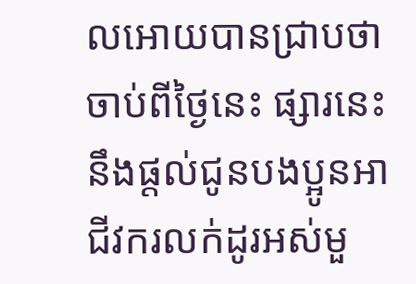លអោយបានជ្រាបថា ចាប់ពីថ្ងៃនេះ ផ្សារនេះ នឹងផ្តល់ជូនបងប្អូនអាជីវករលក់ដូរអស់មួ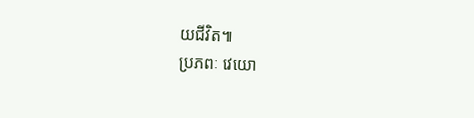យជីវិត៕
ប្រភពៈ វេយោ